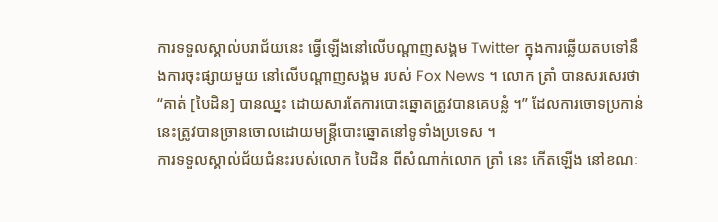ការទទួលស្គាល់បរាជ័យនេះ ធ្វើឡើងនៅលើបណ្តាញសង្គម Twitter ក្នុងការឆ្លើយតបទៅនឹងការចុះផ្សាយមួយ នៅលើបណ្ដាញសង្គម របស់ Fox News ។ លោក ត្រាំ បានសរសេរថា “គាត់ [បៃដិន] បានឈ្នះ ដោយសារតែការបោះឆ្នោតត្រូវបានគេបន្លំ ។” ដែលការចោទប្រកាន់នេះត្រូវបានច្រានចោលដោយមន្រ្តីបោះឆ្នោតនៅទូទាំងប្រទេស ។
ការទទួលស្គាល់ជ័យជំនះរបស់លោក បៃដិន ពីសំណាក់លោក ត្រាំ នេះ កើតឡើង នៅខណៈ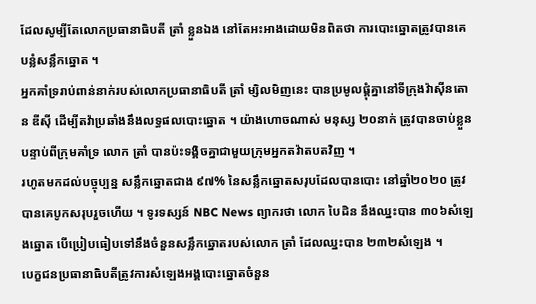ដែលសូម្បីតែលោកប្រធានាធិបតី ត្រាំ ខ្លួនឯង នៅតែអះអាងដោយមិនពិតថា ការបោះឆ្នោតត្រូវបានគេបន្លំសន្លឹកឆ្នោត ។
អ្នកគាំទ្ររាប់ពាន់នាក់របស់លោកប្រធានាធិបតី ត្រាំ ម្សិលមិញនេះ បានប្រមូលផ្ដុំគ្នានៅទីក្រុងវ៉ាស៊ីនតោន ឌីស៊ី ដើម្បីតវ៉ាប្រឆាំងនឹងលទ្ធផលបោះឆ្នោត ។ យ៉ាងហោចណាស់ មនុស្ស ២០នាក់ ត្រូវបានចាប់ខ្លួនបន្ទាប់ពីក្រុមគាំទ្រ លោក ត្រាំ បានប៉ះទង្គិចគ្នាជាមួយក្រុមអ្នកតវ៉ាតបតវិញ ។
រហូតមកដល់បច្ចុប្បន្ន សន្លឹកឆ្នោតជាង ៩៧% នៃសន្លឹកឆ្នោតសរុបដែលបានបោះ នៅឆ្នាំ២០២០ ត្រូវបានគេបូកសរុបរួចហើយ ។ ទូរទស្សន៍ NBC News ព្យាករថា លោក បៃដិន នឹងឈ្នះបាន ៣០៦សំឡេងឆ្នោត បើប្រៀបធៀបទៅនឹងចំនួនសន្លឹកឆ្នោតរបស់លោក ត្រាំ ដែលឈ្នះបាន ២៣២សំឡេង ។
បេក្ខជនប្រធានាធិបតីត្រូវការសំឡេងអង្គបោះឆ្នោតចំនួន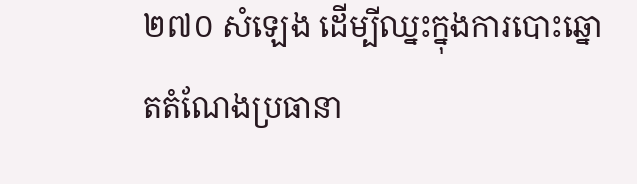២៧០ សំឡេង ដើម្បីឈ្នះក្នុងការបោះឆ្នោតតំណែងប្រធានា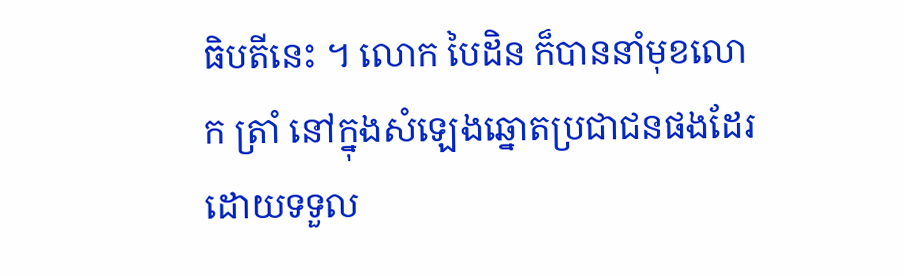ធិបតីនេះ ។ លោក បៃដិន ក៏បាននាំមុខលោក ត្រាំ នៅក្នុងសំឡេងឆ្នោតប្រជាជនផងដែរ ដោយទទួល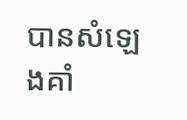បានសំឡេងគាំ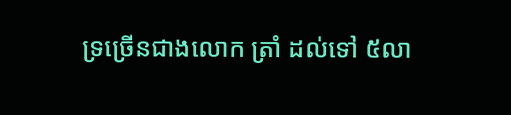ទ្រច្រើនជាងលោក ត្រាំ ដល់ទៅ ៥លា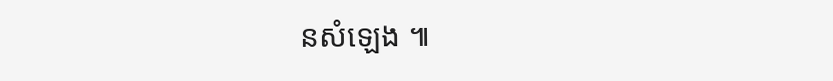នសំឡេង ៕